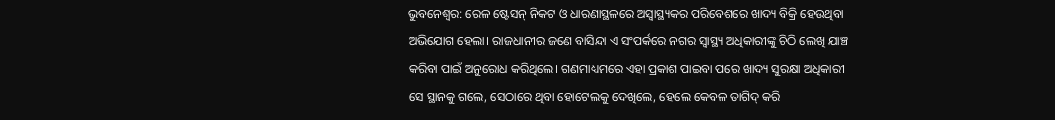ଭୁବନେଶ୍ବର: ରେଳ ଷ୍ଟେସନ୍ ନିକଟ ଓ ଧାରଣାସ୍ଥଳରେ ଅସ୍ବାସ୍ଥ୍ୟକର ପରିବେଶରେ ଖାଦ୍ୟ ବିକ୍ରି ହେଉଥିବା ଅଭିଯୋଗ ହେଲା। ରାଜଧାନୀର ଜଣେ ବାସିନ୍ଦା ଏ ସଂପର୍କରେ ନଗର ସ୍ବାସ୍ଥ୍ୟ ଅଧିକାରୀଙ୍କୁ ଚିଠି ଲେଖି ଯାଞ୍ଚ କରିବା ପାଇଁ ଅନୁରୋଧ କରିଥିଲେ। ଗଣମାଧ୍ୟମରେ ଏହା ପ୍ରକାଶ ପାଇବା ପରେ ଖାଦ୍ୟ ସୁରକ୍ଷା ଅଧିକାରୀ ସେ ସ୍ଥାନକୁ ଗଲେ, ସେଠାରେ ଥିବା ହୋଟେଲକୁ ଦେଖିଲେ, ହେଲେ କେବଳ ତାଗିଦ୍ କରି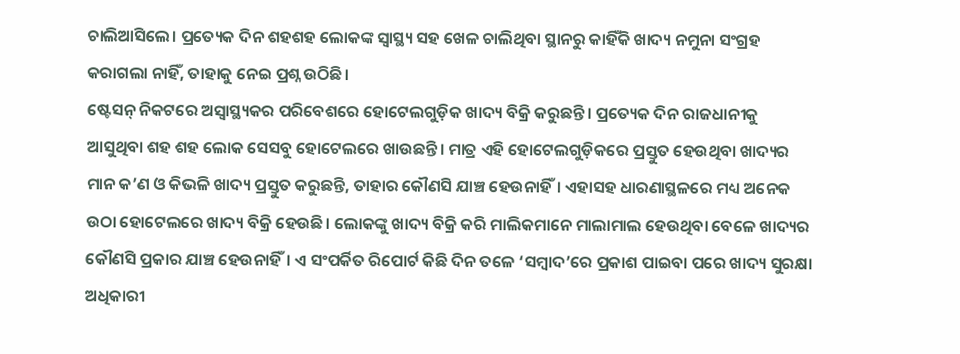ଚାଲିଆସିଲେ। ପ୍ରତ୍ୟେକ ଦିନ ଶହଶହ ଲୋକଙ୍କ ସ୍ବାସ୍ଥ୍ୟ ସହ ଖେଳ ଚାଲିଥିବା ସ୍ଥାନରୁ କାହିଁକି ଖାଦ୍ୟ ନମୁନା ସଂଗ୍ରହ କରାଗଲା ନାହିଁ, ତାହାକୁ ନେଇ ପ୍ରଶ୍ନ ଉଠିଛି।
ଷ୍ଟେସନ୍ ନିକଟରେ ଅସ୍ବାସ୍ଥ୍ୟକର ପରିବେଶରେ ହୋଟେଲଗୁଡ଼ିକ ଖାଦ୍ୟ ବିକ୍ରି କରୁଛନ୍ତି। ପ୍ରତ୍ୟେକ ଦିନ ରାଜଧାନୀକୁ ଆସୁଥିବା ଶହ ଶହ ଲୋକ ସେସବୁ ହୋଟେଲରେ ଖାଉଛନ୍ତି। ମାତ୍ର ଏହି ହୋଟେଲଗୁଡ଼ିକରେ ପ୍ରସ୍ତୁତ ହେଉଥିବା ଖାଦ୍ୟର ମାନ କ’ଣ ଓ କିଭଳି ଖାଦ୍ୟ ପ୍ରସ୍ତୁତ କରୁଛନ୍ତି, ତାହାର କୌଣସି ଯାଞ୍ଚ ହେଉନାହିଁ। ଏହାସହ ଧାରଣାସ୍ଥଳରେ ମଧ୍ୟ ଅନେକ ଉଠା ହୋଟେଲରେ ଖାଦ୍ୟ ବିକ୍ରି ହେଉଛି। ଲୋକଙ୍କୁ ଖାଦ୍ୟ ବିକ୍ରି କରି ମାଲିକମାନେ ମାଲାମାଲ ହେଉଥିବା ବେଳେ ଖାଦ୍ୟର କୌଣସି ପ୍ରକାର ଯାଞ୍ଚ ହେଉନାହିଁ। ଏ ସଂପର୍କିତ ରିପୋର୍ଟ କିଛି ଦିନ ତଳେ ‘ସମ୍ବାଦ’ରେ ପ୍ରକାଶ ପାଇବା ପରେ ଖାଦ୍ୟ ସୁରକ୍ଷା ଅଧିକାରୀ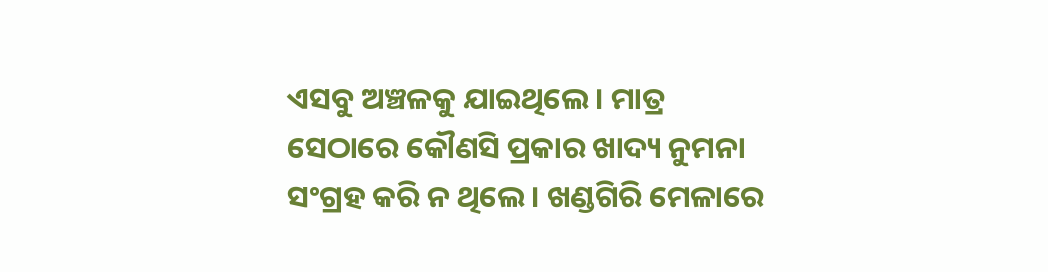ଏସବୁ ଅଞ୍ଚଳକୁ ଯାଇଥିଲେ। ମାତ୍ର ସେଠାରେ କୌଣସି ପ୍ରକାର ଖାଦ୍ୟ ନୁମନା ସଂଗ୍ରହ କରି ନ ଥିଲେ। ଖଣ୍ଡଗିରି ମେଳାରେ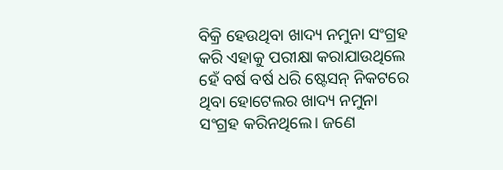ବିକ୍ରି ହେଉଥିବା ଖାଦ୍ୟ ନମୁନା ସଂଗ୍ରହ କରି ଏହାକୁ ପରୀକ୍ଷା କରାଯାଉଥିଲେ ହେଁ ବର୍ଷ ବର୍ଷ ଧରି ଷ୍ଟେସନ୍ ନିକଟରେ ଥିବା ହୋଟେଲର ଖାଦ୍ୟ ନମୁନା ସଂଗ୍ରହ କରିନଥିଲେ। ଜଣେ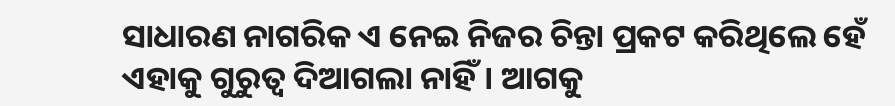ସାଧାରଣ ନାଗରିକ ଏ ନେଇ ନିଜର ଚିନ୍ତା ପ୍ରକଟ କରିଥିଲେ ହେଁ ଏହାକୁ ଗୁରୁତ୍ବ ଦିଆଗଲା ନାହିଁ। ଆଗକୁ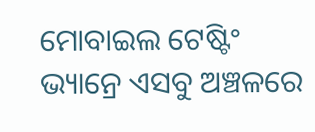ମୋବାଇଲ ଟେଷ୍ଟିଂ ଭ୍ୟାନ୍ରେ ଏସବୁ ଅଞ୍ଚଳରେ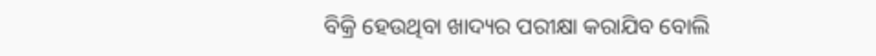ବିକ୍ରି ହେଉଥିବା ଖାଦ୍ୟର ପରୀକ୍ଷା କରାଯିବ ବୋଲି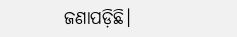ଜଣାପଡ଼ିଛି।